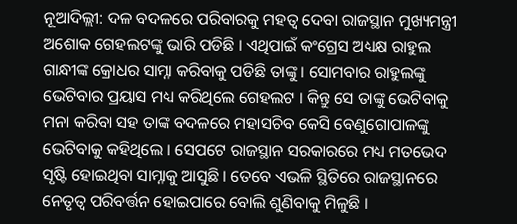ନୂଆଦିଲ୍ଲୀ: ଦଳ ବଦଳରେ ପରିବାରକୁ ମହତ୍ବ ଦେବା ରାଜସ୍ଥାନ ମୁଖ୍ୟମନ୍ତ୍ରୀ ଅଶୋକ ଗେହଲଟଙ୍କୁ ଭାରି ପଡିଛି । ଏଥିପାଇଁ କଂଗ୍ରେସ ଅଧ୍ୟକ୍ଷ ରାହୁଲ ଗାନ୍ଧୀଙ୍କ କ୍ରୋଧର ସାମ୍ନା କରିବାକୁ ପଡିଛି ତାଙ୍କୁ । ସୋମବାର ରାହୁଲଙ୍କୁ ଭେଟିବାର ପ୍ରୟାସ ମଧ୍ୟ କରିଥିଲେ ଗେହଲଟ । କିନ୍ତୁ ସେ ତାଙ୍କୁ ଭେଟିବାକୁ ମନା କରିବା ସହ ତାଙ୍କ ବଦଳରେ ମହାସଚିବ କେସି ବେଣୁଗୋପାଳଙ୍କୁ ଭେଟିବାକୁ କହିଥିଲେ । ସେପଟେ ରାଜସ୍ଥାନ ସରକାରରେ ମଧ୍ୟ ମତଭେଦ ସୃଷ୍ଟି ହୋଇଥିବା ସାମ୍ନାକୁ ଆସୁଛି । ତେବେ ଏଭଳି ସ୍ଥିତିରେ ରାଜସ୍ଥାନରେ ନେତୃତ୍ବ ପରିବର୍ତ୍ତନ ହୋଇପାରେ ବୋଲି ଶୁଣିବାକୁ ମିଳୁଛି ।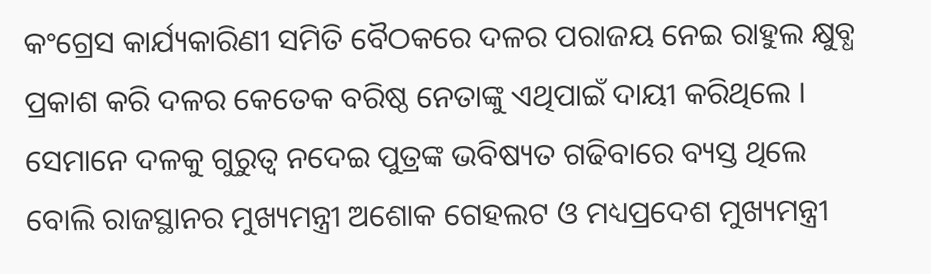କଂଗ୍ରେସ କାର୍ଯ୍ୟକାରିଣୀ ସମିତି ବୈଠକରେ ଦଳର ପରାଜୟ ନେଇ ରାହୁଲ କ୍ଷୁବ୍ଧ ପ୍ରକାଶ କରି ଦଳର କେତେକ ବରିଷ୍ଠ ନେତାଙ୍କୁ ଏଥିପାଇଁ ଦାୟୀ କରିଥିଲେ । ସେମାନେ ଦଳକୁ ଗୁରୁତ୍ବ ନଦେଇ ପୁତ୍ରଙ୍କ ଭବିଷ୍ୟତ ଗଢିବାରେ ବ୍ୟସ୍ତ ଥିଲେ ବୋଲି ରାଜସ୍ଥାନର ମୁଖ୍ୟମନ୍ତ୍ରୀ ଅଶୋକ ଗେହଲଟ ଓ ମଧ୍ୟପ୍ରଦେଶ ମୁଖ୍ୟମନ୍ତ୍ରୀ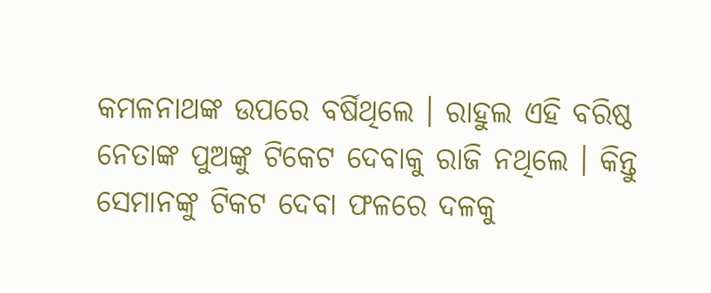କମଳନାଥଙ୍କ ଉପରେ ବର୍ଷିଥିଲେ । ରାହୁଲ ଏହି ବରିଷ୍ଠ ନେତାଙ୍କ ପୁଅଙ୍କୁ ଟିକେଟ ଦେବାକୁ ରାଜି ନଥିଲେ । କିନ୍ତୁ ସେମାନଙ୍କୁ ଟିକଟ ଦେବା ଫଳରେ ଦଳକୁ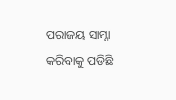ପରାଜୟ ସାମ୍ନା କରିବାକୁ ପଡିଛି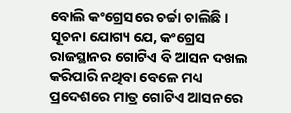ବୋଲି କଂଗ୍ରେସରେ ଚର୍ଚ୍ଚା ଚାଲିଛି ।
ସୂଚନା ଯୋଗ୍ୟ ଯେ, କଂଗ୍ରେସ ରାଜସ୍ଥାନର ଗୋଟିଏ ବି ଆସନ ଦଖଲ କରିପାରି ନଥିବା ବେଳେ ମଧ୍ୟ ପ୍ରଦେଶରେ ମାତ୍ର ଗୋଟିଏ ଆସନରେ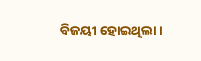ବିଜୟୀ ହୋଇଥିଲା ।